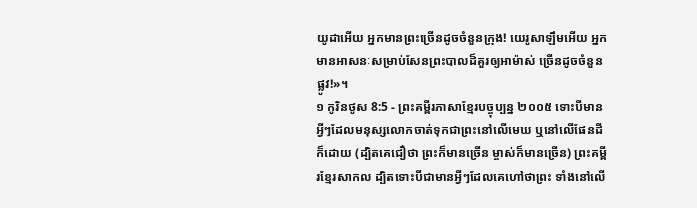យូដាអើយ អ្នកមានព្រះច្រើនដូចចំនួនក្រុង! យេរូសាឡឹមអើយ អ្នកមានអាសនៈសម្រាប់សែនព្រះបាលដ៏គួរឲ្យអាម៉ាស់ ច្រើនដូចចំនួនផ្លូវ!»។
១ កូរិនថូស 8:5 - ព្រះគម្ពីរភាសាខ្មែរបច្ចុប្បន្ន ២០០៥ ទោះបីមានអ្វីៗដែលមនុស្សលោកចាត់ទុកជាព្រះនៅលើមេឃ ឬនៅលើផែនដីក៏ដោយ (ដ្បិតគេជឿថា ព្រះក៏មានច្រើន ម្ចាស់ក៏មានច្រើន) ព្រះគម្ពីរខ្មែរសាកល ដ្បិតទោះបីជាមានអ្វីៗដែលគេហៅថាព្រះ ទាំងនៅលើ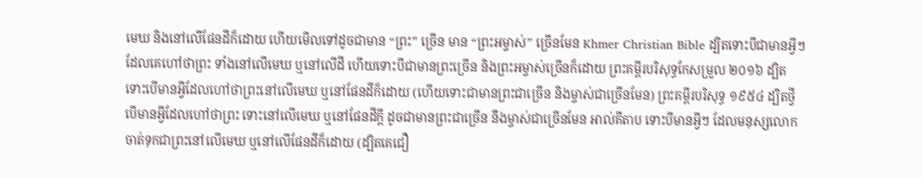មេឃ និងនៅលើផែនដីក៏ដោយ ហើយមើលទៅដូចជាមាន “ព្រះ” ច្រើន មាន “ព្រះអម្ចាស់” ច្រើនមែន Khmer Christian Bible ដ្បិតទោះបីជាមានអ្វីៗដែលគេហៅថាព្រះ ទាំងនៅលើមេឃ ឬនៅលើដី ហើយទោះបីជាមានព្រះច្រើន និងព្រះអម្ចាស់ច្រើនក៏ដោយ ព្រះគម្ពីរបរិសុទ្ធកែសម្រួល ២០១៦ ដ្បិតទោះបើមានអ្វីដែលហៅថាព្រះនៅលើមេឃ ឬនៅផែនដីក៏ដោយ (ហើយទោះជាមានព្រះជាច្រើន និងម្ចាស់ជាច្រើនមែន) ព្រះគម្ពីរបរិសុទ្ធ ១៩៥៤ ដ្បិតថ្វីបើមានអ្វីដែលហៅថាព្រះ ទោះនៅលើមេឃ ឬនៅផែនដីក្តី ដូចជាមានព្រះជាច្រើន នឹងម្ចាស់ជាច្រើនមែន អាល់គីតាប ទោះបីមានអ្វីៗ ដែលមនុស្សលោកចាត់ទុកជាព្រះនៅលើមេឃ ឬនៅលើផែនដីក៏ដោយ (ដ្បិតគេជឿ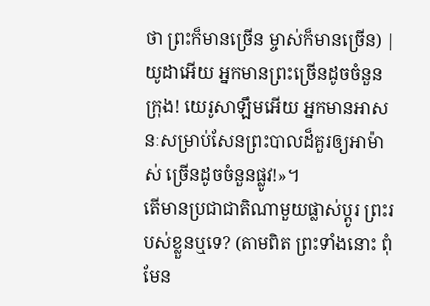ថា ព្រះក៏មានច្រើន ម្ចាស់ក៏មានច្រើន) |
យូដាអើយ អ្នកមានព្រះច្រើនដូចចំនួនក្រុង! យេរូសាឡឹមអើយ អ្នកមានអាសនៈសម្រាប់សែនព្រះបាលដ៏គួរឲ្យអាម៉ាស់ ច្រើនដូចចំនួនផ្លូវ!»។
តើមានប្រជាជាតិណាមួយផ្លាស់ប្ដូរ ព្រះរបស់ខ្លួនឬទេ? (តាមពិត ព្រះទាំងនោះ ពុំមែន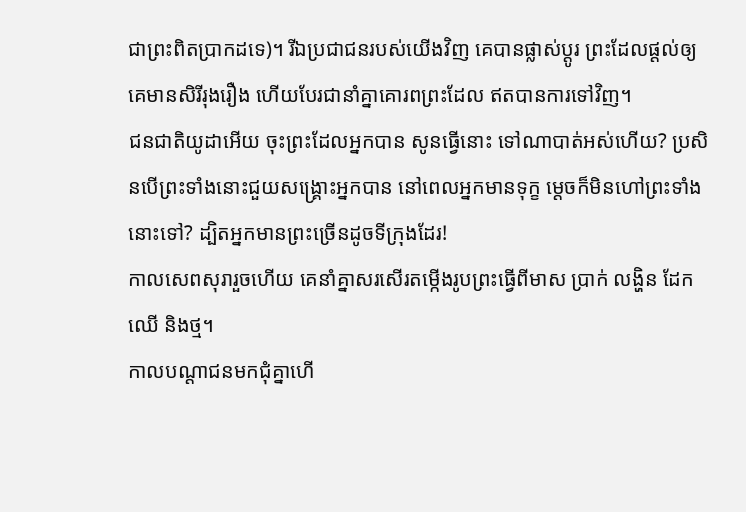ជាព្រះពិតប្រាកដទេ)។ រីឯប្រជាជនរបស់យើងវិញ គេបានផ្លាស់ប្ដូរ ព្រះដែលផ្ដល់ឲ្យគេមានសិរីរុងរឿង ហើយបែរជានាំគ្នាគោរពព្រះដែល ឥតបានការទៅវិញ។
ជនជាតិយូដាអើយ ចុះព្រះដែលអ្នកបាន សូនធ្វើនោះ ទៅណាបាត់អស់ហើយ? ប្រសិនបើព្រះទាំងនោះជួយសង្គ្រោះអ្នកបាន នៅពេលអ្នកមានទុក្ខ ម្ដេចក៏មិនហៅព្រះទាំងនោះទៅ? ដ្បិតអ្នកមានព្រះច្រើនដូចទីក្រុងដែរ!
កាលសេពសុរារួចហើយ គេនាំគ្នាសរសើរតម្កើងរូបព្រះធ្វើពីមាស ប្រាក់ លង្ហិន ដែក ឈើ និងថ្ម។
កាលបណ្ដាជនមកជុំគ្នាហើ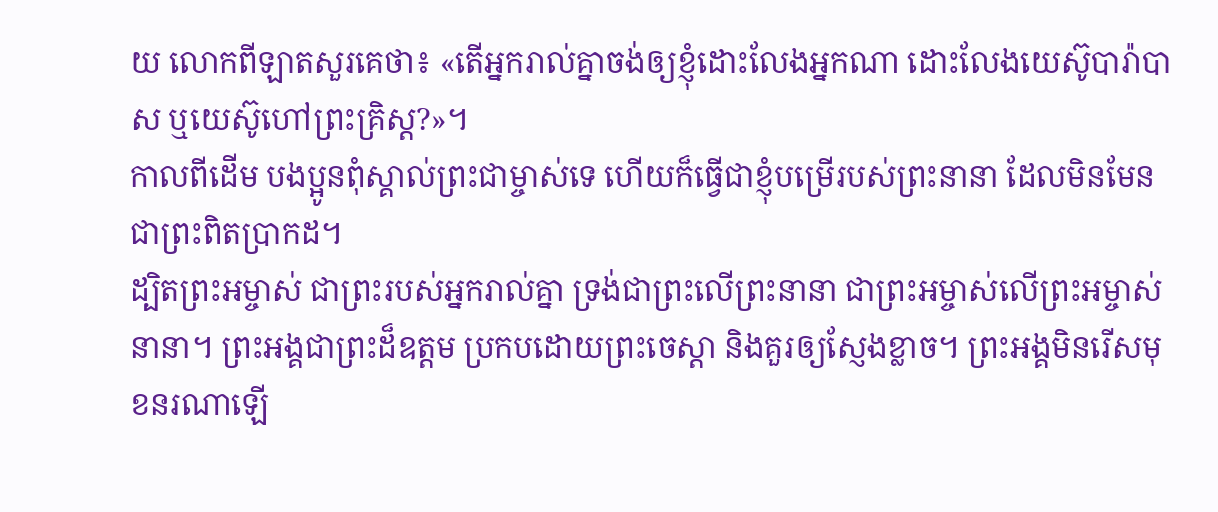យ លោកពីឡាតសួរគេថា៖ «តើអ្នករាល់គ្នាចង់ឲ្យខ្ញុំដោះលែងអ្នកណា ដោះលែងយេស៊ូបារ៉ាបាស ឬយេស៊ូហៅព្រះគ្រិស្ត?»។
កាលពីដើម បងប្អូនពុំស្គាល់ព្រះជាម្ចាស់ទេ ហើយក៏ធ្វើជាខ្ញុំបម្រើរបស់ព្រះនានា ដែលមិនមែនជាព្រះពិតប្រាកដ។
ដ្បិតព្រះអម្ចាស់ ជាព្រះរបស់អ្នករាល់គ្នា ទ្រង់ជាព្រះលើព្រះនានា ជាព្រះអម្ចាស់លើព្រះអម្ចាស់នានា។ ព្រះអង្គជាព្រះដ៏ឧត្ដម ប្រកបដោយព្រះចេស្ដា និងគួរឲ្យស្ញែងខ្លាច។ ព្រះអង្គមិនរើសមុខនរណាឡើ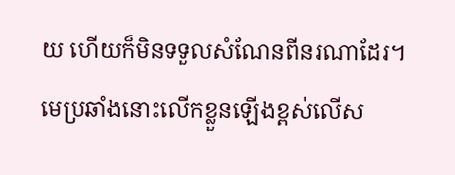យ ហើយក៏មិនទទួលសំណែនពីនរណាដែរ។
មេប្រឆាំងនោះលើកខ្លួនឡើងខ្ពស់លើស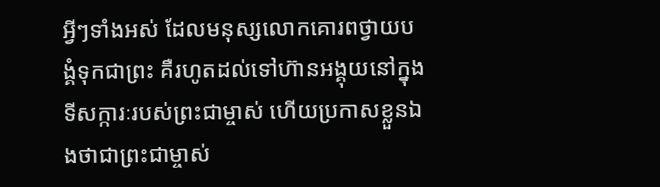អ្វីៗទាំងអស់ ដែលមនុស្សលោកគោរពថ្វាយបង្គំទុកជាព្រះ គឺរហូតដល់ទៅហ៊ានអង្គុយនៅក្នុងទីសក្ការៈរបស់ព្រះជាម្ចាស់ ហើយប្រកាសខ្លួនឯងថាជាព្រះជាម្ចាស់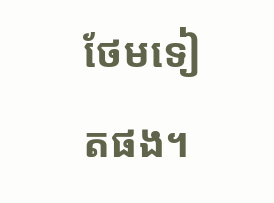ថែមទៀតផង។